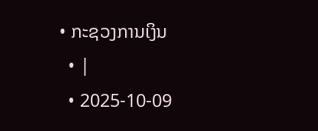• ກະຊວງການເງິນ
  • |
  • 2025-10-09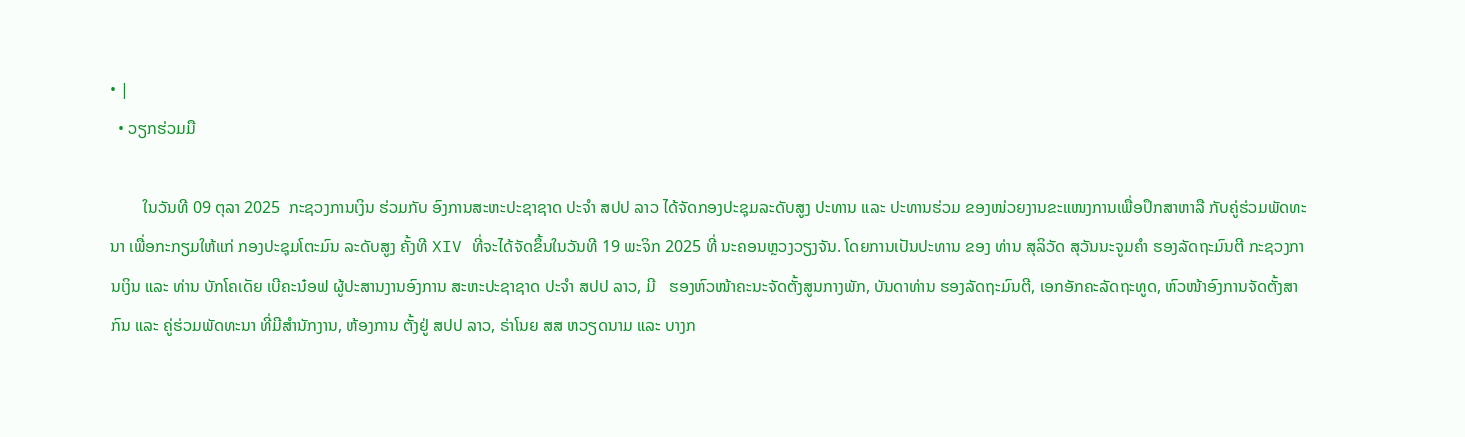• |
  • ວຽກຮ່ວມມື

        ໃນວັນທີ 09 ຕຸລາ 2025  ກະຊວງການເງິນ ຮ່ວມກັບ ອົງການສະຫະປະຊາຊາດ ປະຈຳ ສປປ ລາວ ໄດ້ຈັດກອງປະຊຸມລະດັບສູງ ປະທານ ແລະ ປະທານຮ່ວມ ຂອງໜ່ວຍງານຂະແໜງການເພື່ອປຶກສາຫາລື ກັບຄູ່ຮ່ວມພັດທະນາ ເພື່ອກະກຽມໃຫ້ແກ່ ກອງປະຊຸມໂຕະມົນ ລະດັບສູງ ຄັ້ງທີ XIV ທີ່ຈະໄດ້ຈັດຂຶ້ນໃນວັນທີ 19 ພະຈິກ 2025 ທີ່ ນະຄອນຫຼວງວຽງຈັນ. ໂດຍການເປັນປະທານ ຂອງ ທ່ານ ສຸລິວັດ ສຸວັນນະຈູມຄໍາ ຮອງລັດຖະມົນຕີ ກະຊວງການເງິນ ແລະ ທ່ານ ບັກໂຄເດັຍ ເບີຄະນ໋ອຟ ຜູ້ປະສານງານອົງການ ສະຫະປະຊາຊາດ ປະຈໍາ ສປປ ລາວ, ມີ   ຮອງຫົວໜ້າຄະນະຈັດຕັ້ງສູນກາງພັກ, ບັນດາທ່ານ ຮອງລັດຖະມົນຕີ, ເອກອັກຄະລັດຖະທູດ, ຫົວໜ້າອົງການຈັດຕັ້ງສາກົນ ແລະ ຄູ່ຮ່ວມພັດທະນາ ທີ່ມີສຳນັກງານ, ຫ້ອງການ ຕັ້ງຢູ່ ສປປ ລາວ, ຣ່າໂນຍ ສສ ຫວຽດນາມ ແລະ ບາງກ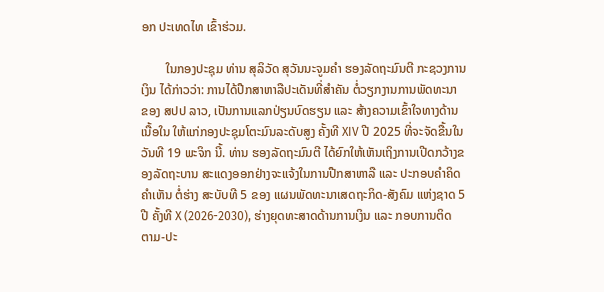ອກ ປະເທດໄທ ເຂົ້າຮ່ວມ.

        ໃນກອງປະຊຸມ ທ່ານ ສຸລິວັດ ສຸວັນນະຈູມຄຳ ຮອງລັດຖະມົນຕີ ກະຊວງການເງິນ ໄດ້ກ່າວວ່າ: ການໄດ້ປືກສາຫາລືປະເດັນທີ່ສໍາຄັນ ຕໍ່ວຽກງານການພັດທະນາ ຂອງ ສປປ ລາວ, ເປັນການແລກປ່ຽນບົດຮຽນ ແລະ ສ້າງຄວາມເຂົ້າໃຈທາງດ້ານເນື້ອໃນ ໃຫ້ແກ່ກອງປະຊຸມໂຕະມົນລະດັບສູງ ຄັ້ງທີ XIV ປີ 2025 ທີ່ຈະຈັດຂື້ນໃນວັນທີ 19 ພະຈິກ ນີ້. ທ່ານ ຮອງລັດຖະມົນຕີ ໄດ້ຍົກໃຫ້ເຫັນເຖິງການເປີດກວ້າງຂອງລັດຖະບານ ສະແດງອອກຢ່າງຈະແຈ້ງໃນການປືກສາຫາລື ແລະ ປະກອບຄຳຄິດຄຳເຫັນ ຕໍ່ຮ່າງ ສະບັບທີ 5 ຂອງ ແຜນພັດທະນາເສດຖະກິດ-ສັງຄົມ ແຫ່ງຊາດ 5 ປີ ຄັ້ງທີ X (2026-2030), ຮ່າງຍຸດທະສາດດ້ານການເງິນ ແລະ ກອບການຕິດຕາມ-ປະ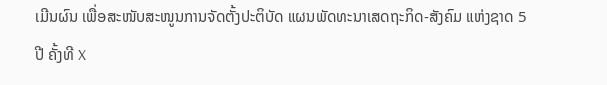ເມີນຜົນ ເພື່ອສະໜັບສະໜູນການຈັດຕັ້ງປະຕິບັດ ແຜນພັດທະນາເສດຖະກິດ-ສັງຄົມ ແຫ່ງຊາດ 5 ປີ ຄັ້ງທີ X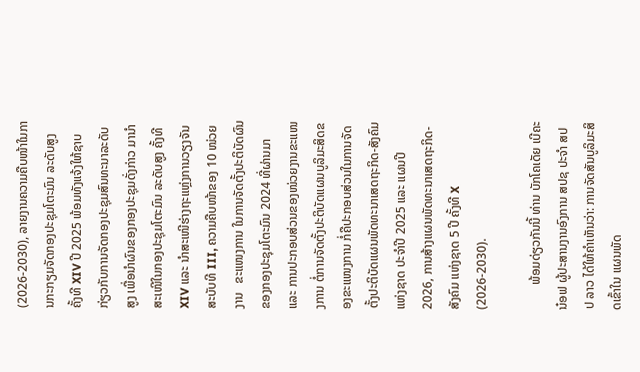(2026-2030), ລາຍງານຄວາມຄືບໜ້າໃນການກະກຽມຈັດກອງປະຊຸມໂຕະມົນ ລະດັບສູງ ຄັ້ງທີ XIV ປີ 2025 ພ້ອມທັງແຈ້ງໃຫ້ຊາບກ່ຽວກັບການຈັດກອງປະຊຸມສົນທະນາລະດັບສູງ ເພື່ອນຳຜົນຂອງກອງປະຊຸມດັ່ງກ່າວ ມານຳສະເໜີໃນກອງປະຊຸມໂຕະມົນ ລະດັບສູງ ຄັ້ງທີ XIV ແລະ ນຳສະເໜີຮ່າງຖະແຫຼ່ງການວຽງຈັນ ສະບັບທີ III, ຄວາມຄືບໜ້າຂອງ 10 ໜ່ວຍງານ   ຂະແໜງການ ໃນການຈັດຕັ້ງປະຕິບັດຜົນຂອງກອງປະຊຸມໂຕະມົນ 2024 ທີ່ຜ່ານມາ ແລະ ການປະກອບສ່ວນຂອງໜ່ວຍງານຂະແໜງການ ຕໍ່ການຈັດຕັ້ງປະຕິບັດແຜນບູລິມະສິດຂອງຂະແໜງການ ກໍ່ຄືປະກອບສ່ວນໃນການຈັດຕັ້ງປະຕິບັດແຜນພັດທະນາເສດຖະກິດ-ສັງຄົມ ແຫ່ງຊາດ ປະຈຳປີ 2025 ແລະ ແຜນປີ 2026, ການສ້າງແຜນພັດທະນາເສດຖະກິດ-ສັງຄົມ ແຫ່ງຊາດ 5 ປີ ຄັ້ງທີ X (2026-2030).

        ພ້ອມດ່ຽວກັນນີ້ ທ່ານ ບັກໂຄເດັຍ ເບີຄະນ໋ອຟ ຜູ້ປະສານງານອົງການ ສປຊ ປະຈຳ ສປປ ລາວ ໄດ້ໃຫ້ຄຳເຫັນວ່າ: ການຈັດສັນບູລິມະສິດເຂົ້າໃນ ແຜນພັດ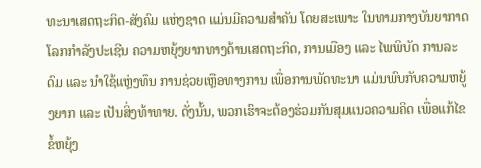ທະນາເສດຖະກິດ-ສັງຄົມ ແຫ່ງຊາດ ແມ່ນມີຄວາມສຳຄັນ ໂດຍສະເພາະ ໃນທາມກາງບັນຍາກາດໂລກກໍາລັງປະເຊີນ ຄວາມຫຍຸ້ງຍາກທາງດ້ານເສດຖະກິດ, ການເມືອງ ແລະ ໄພພິບັດ ການລະດົມ ແລະ ນຳໃຊ້ແຫຼ່ງທຶນ ການຊ່ວຍເຫຼືອທາງການ ເພື່ອການພັດທະນາ ແມ່ນພົບກັບຄວາມຫຍູ້ງຍາກ ແລະ ເປັນສິ່ງທ້າທາຍ. ດັ່ງນັ້ນ, ພວກເຮົາຈະຕ້ອງຮ່ວມກັນສຸມແນວຄວາມຄິດ ເພື່ອແກ້ໄຂຂໍ້ຫຍຸ້ງ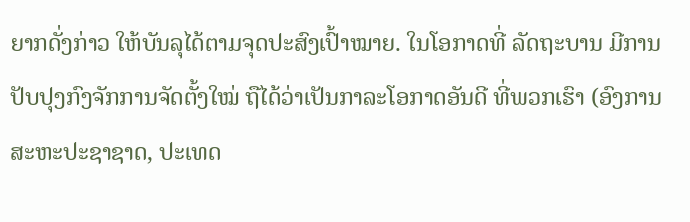ຍາກດັ່ງກ່າວ ໃຫ້ບັນລຸໄດ້ຕາມຈຸດປະສົງເປົ້າໝາຍ. ໃນໂອກາດທີ່ ລັດຖະບານ ມີການປັບປຸງກົງຈັກການຈັດຕັ້ງໃໝ່ ຖືໄດ້ວ່າເປັນກາລະໂອກາດອັນດີ ທີ່ພວກເຮົາ (ອົງການ ສະຫະປະຊາຊາດ, ປະເທດ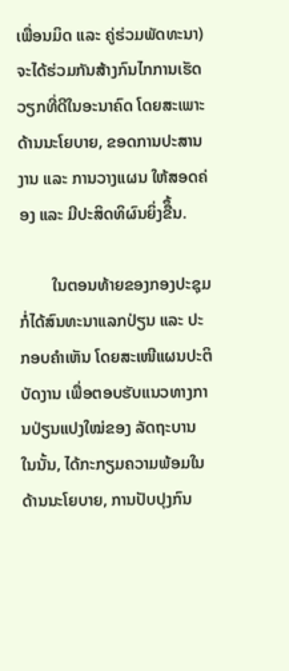ເພື່ອນມິດ ແລະ ຄູ່ຮ່ວມພັດທະນາ) ຈະໄດ້ຮ່ວມກັນສ້າງກົນໄກການເຮັດວຽກທີ່ດີໃນອະນາຄົດ ໂດຍສະເພາະດ້ານນະໂຍບາຍ, ຂອດການປະສານງານ ແລະ ການວາງແຜນ ໃຫ້ສອດຄ່ອງ ແລະ ມີປະສິດທິຜົນຍິ່ງຂືຶ້ນ.

        ໃນຕອນທ້າຍຂອງກອງປະຊຸມ ກໍ່ໄດ້ສົນທະນາແລກປ່ຽນ ແລະ ປະກອບຄຳເຫັນ ໂດຍສະເໜີແຜນປະຕິບັດງານ ເພື່ອຕອບຮັບແນວທາງການປ່ຽນແປງໃໝ່ຂອງ ລັດຖະບານ ໃນນັ້ນ, ໄດ້ກະກຽມຄວາມພ້ອມໃນດ້ານນະໂຍບາຍ, ການປັບປຸງກົນ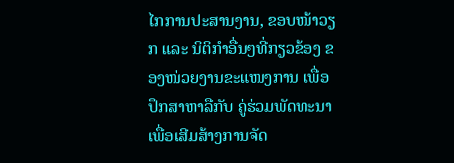ໄກການປະສານງານ, ຂອບໜ້າວຽກ ແລະ ນິຕິກຳອື່ນໆທີ່ກຽວຂ້ອງ ຂອງໜ່ວຍງານຂະແໜງການ ເພື່ອປຶກສາຫາລືກັບ ຄູ່ຮ່ວມພັດທະນາ ເພື່ອເສີມສ້າງການຈັດ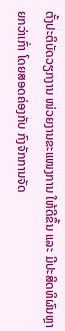ຕັ້ງປະຕິບັດວຽກງານ ໜ່ວຍງານຂະແໜງການ ໃຫ້ດີຂຶ້ນ ແລະ ມີປະສິດທິຜົນຫຼາຍກວ່າເກົ່າ ໂດຍສອດຄ່ອງກັບ ກົງຈັກການຈັດ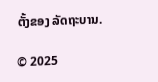ຕັ້ງຂອງ ລັດຖະບານ.

© 2025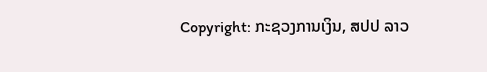Copyright: ກະຊວງການເງິນ, ສປປ ລາວ